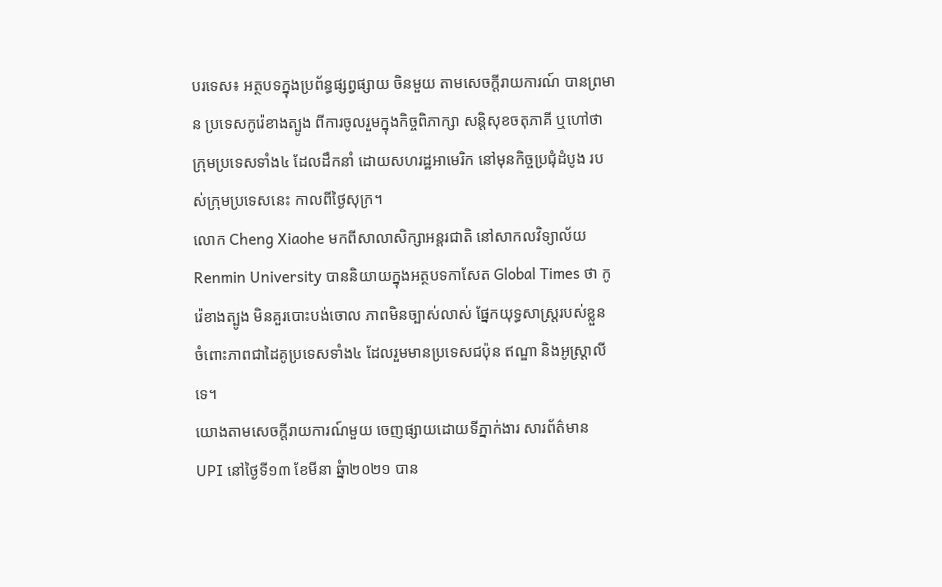បរទេស៖ អត្ថបទក្នុងប្រព័ន្ធផ្សព្វផ្សាយ ចិនមួយ តាមសេចក្តីរាយការណ៍ បានព្រមាន ប្រទេសកូរ៉េខាងត្បូង ពីការចូលរួមក្នុងកិច្ចពិភាក្សា សន្តិសុខចតុភាគី ឬហៅថាក្រុមប្រទេសទាំង៤ ដែលដឹកនាំ ដោយសហរដ្ឋអាមេរិក នៅមុនកិច្ចប្រជុំដំបូង របស់ក្រុមប្រទេសនេះ កាលពីថ្ងៃសុក្រ។
លោក Cheng Xiaohe មកពីសាលាសិក្សាអន្តរជាតិ នៅសាកលវិទ្យាល័យ Renmin University បាននិយាយក្នុងអត្ថបទកាសែត Global Times ថា កូរ៉េខាងត្បូង មិនគួរបោះបង់ចោល ភាពមិនច្បាស់លាស់ ផ្នែកយុទ្ធសាស្ត្ររបស់ខ្លួន ចំពោះភាពជាដៃគូប្រទេសទាំង៤ ដែលរួមមានប្រទេសជប៉ុន ឥណ្ឌា និងអូស្ត្រាលីទេ។
យោងតាមសេចក្តីរាយការណ៍មួយ ចេញផ្សាយដោយទីភ្នាក់ងារ សារព័ត៌មាន UPI នៅថ្ងៃទី១៣ ខែមីនា ឆ្នំា២០២១ បាន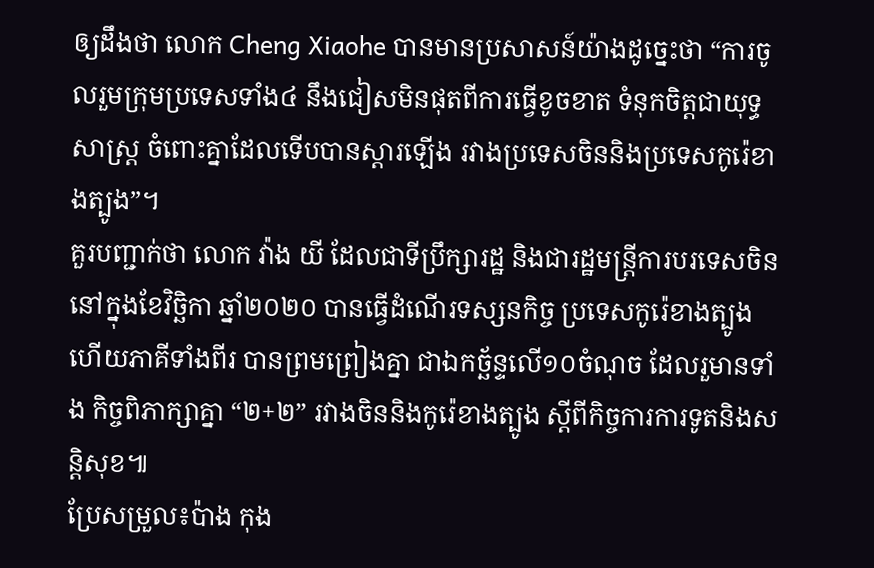ឲ្យដឹងថា លោក Cheng Xiaohe បានមានប្រសាសន៍យ៉ាងដូច្នេះថា “ការចូលរួមក្រុមប្រទេសទាំង៤ នឹងជៀសមិនផុតពីការធ្វើខូចខាត ទំនុកចិត្តជាយុទ្ធសាស្ត្រ ចំពោះគ្នាដែលទើបបានស្តារឡើង រវាងប្រទេសចិននិងប្រទេសកូរ៉េខាងត្បូង”។
គួរបញ្ជាក់ថា លោក វ៉ាង យី ដែលជាទីប្រឹក្សារដ្ឋ និងជារដ្ឋមន្ត្រីការបរទេសចិន នៅក្នុងខែវិច្ឆិកា ឆ្នាំ២០២០ បានធ្វើដំណើរទស្សនកិច្ច ប្រទេសកូរ៉េខាងត្បូង ហើយភាគីទាំងពីរ បានព្រមព្រៀងគ្នា ជាឯកច្ឆ័ន្ទលើ១០ចំណុច ដែលរួមានទាំង កិច្ចពិភាក្សាគ្នា “២+២” រវាងចិននិងកូរ៉េខាងត្បូង ស្តីពីកិច្ចការការទូតនិងសន្តិសុខ៕
ប្រែសម្រួល៖ប៉ាង កុង